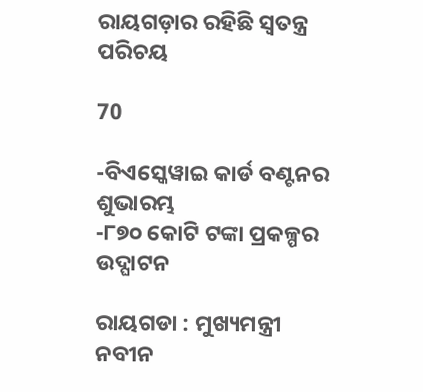ରାୟଗଡ଼ାର ରହିଛି ସ୍ୱତନ୍ତ୍ର ପରିଚୟ

70

-ବିଏସ୍କେୱାଇ କାର୍ଡ ବଣ୍ଟନର ଶୁଭାରମ୍ଭ
-୮୭୦ କୋଟି ଟଙ୍କା ପ୍ରକଳ୍ପର ଉଦ୍ଘାଟନ

ରାୟଗଡା : ମୁଖ୍ୟମନ୍ତ୍ରୀ ନବୀନ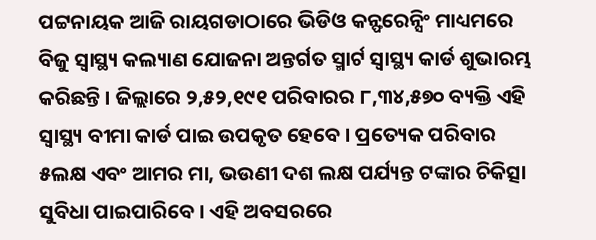ପଟ୍ଟନାୟକ ଆଜି ରାୟଗଡାଠାରେ ଭିଡିଓ କନ୍ଫରେନ୍ସିଂ ମାଧ୍ୟମରେ ବିଜୁ ସ୍ୱାସ୍ଥ୍ୟ କଲ୍ୟାଣ ଯୋଜନା ଅନ୍ତର୍ଗତ ସ୍ମାର୍ଟ ସ୍ୱାସ୍ଥ୍ୟ କାର୍ଡ ଶୁଭାରମ୍ଭ କରିଛନ୍ତି । ଜିଲ୍ଲାରେ ୨,୫୨,୧୯୧ ପରିବାରର ୮,୩୪,୫୭୦ ବ୍ୟକ୍ତି ଏହି ସ୍ୱାସ୍ଥ୍ୟ ବୀମା କାର୍ଡ ପାଇ ଉପକୃତ ହେବେ । ପ୍ରତ୍ୟେକ ପରିବାର ୫ଲକ୍ଷ ଏବଂ ଆମର ମା, ଭଉଣୀ ଦଶ ଲକ୍ଷ ପର୍ଯ୍ୟନ୍ତ ଟଙ୍କାର ଚିକିତ୍ସା ସୁବିଧା ପାଇପାରିବେ । ଏହି ଅବସରରେ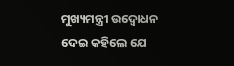ମୁଖ୍ୟମନ୍ତ୍ରୀ ଉଦ୍ବୋଧନ ଦେଇ କହିଲେ ଯେ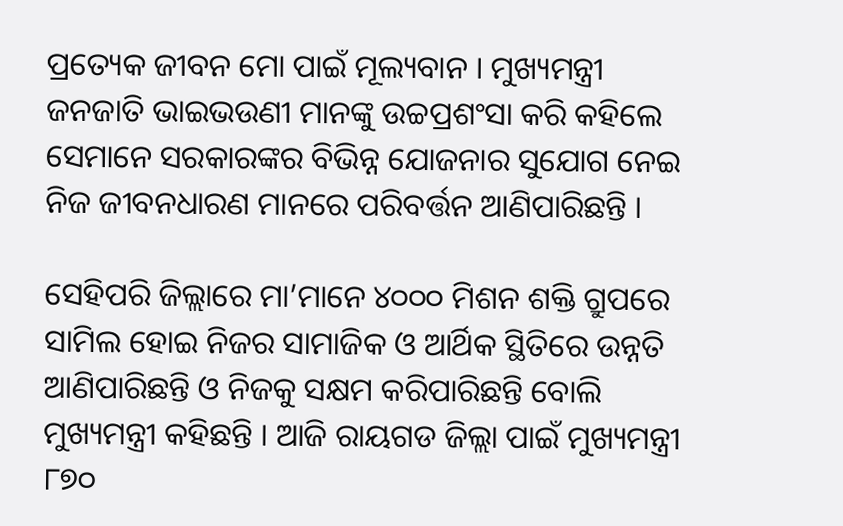ପ୍ରତ୍ୟେକ ଜୀବନ ମୋ ପାଇଁ ମୂଲ୍ୟବାନ । ମୁଖ୍ୟମନ୍ତ୍ରୀ ଜନଜାତି ଭାଇଭଉଣୀ ମାନଙ୍କୁ ଉଚ୍ଚପ୍ରଶଂସା କରି କହିଲେ ସେମାନେ ସରକାରଙ୍କର ବିଭିନ୍ନ ଯୋଜନାର ସୁଯୋଗ ନେଇ ନିଜ ଜୀବନଧାରଣ ମାନରେ ପରିବର୍ତ୍ତନ ଆଣିପାରିଛନ୍ତି ।

ସେହିପରି ଜିଲ୍ଲାରେ ମା’ମାନେ ୪୦୦୦ ମିଶନ ଶକ୍ତି ଗ୍ରୁପରେ ସାମିଲ ହୋଇ ନିଜର ସାମାଜିକ ଓ ଆର୍ଥିକ ସ୍ଥିତିରେ ଉନ୍ନତି ଆଣିପାରିଛନ୍ତି ଓ ନିଜକୁ ସକ୍ଷମ କରିପାରିଛନ୍ତି ବୋଲି ମୁଖ୍ୟମନ୍ତ୍ରୀ କହିଛନ୍ତି । ଆଜି ରାୟଗଡ ଜିଲ୍ଲା ପାଇଁ ମୁଖ୍ୟମନ୍ତ୍ରୀ ୮୭୦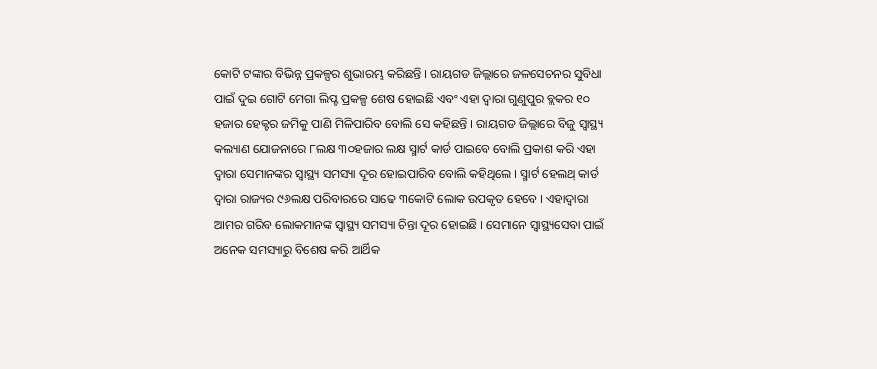କୋଟି ଟଙ୍କାର ବିଭିନ୍ନ ପ୍ରକଳ୍ପର ଶୁଭାରମ୍ଭ କରିଛନ୍ତି । ରାୟଗଡ ଜିଲ୍ଲାରେ ଜଳସେଚନର ସୁବିଧା ପାଇଁ ଦୁଇ ଗୋଟି ମେଗା ଲିପ୍ଟ ପ୍ରକଳ୍ପ ଶେଷ ହୋଇଛି ଏବଂ ଏହା ଦ୍ୱାରା ଗୁଣୁପୁର ବ୍ଲକର ୧୦ ହଜାର ହେକ୍ଟର ଜମିକୁ ପାଣି ମିଳିପାରିବ ବୋଲି ସେ କହିଛନ୍ତି । ରାୟଗଡ ଜିଲ୍ଲାରେ ବିଜୁ ସ୍ୱାସ୍ଥ୍ୟ କଲ୍ୟାଣ ଯୋଜନାରେ ୮ଲକ୍ଷ ୩୦ହଜାର ଲକ୍ଷ ସ୍ମାର୍ଟ କାର୍ଡ ପାଇବେ ବୋଲି ପ୍ରକାଶ କରି ଏହା ଦ୍ୱାରା ସେମାନଙ୍କର ସ୍ୱାସ୍ଥ୍ୟ ସମସ୍ୟା ଦୂର ହୋଇପାରିବ ବୋଲି କହିଥିଲେ । ସ୍ମାର୍ଟ ହେଲଥ୍ କାର୍ଡ ଦ୍ୱାରା ରାଜ୍ୟର ୯୬ଲକ୍ଷ ପରିବାରରେ ସାଢେ ୩କୋଟି ଲୋକ ଉପକୃତ ହେବେ । ଏହାଦ୍ୱାରା ଆମର ଗରିବ ଲୋକମାନଙ୍କ ସ୍ୱାସ୍ଥ୍ୟ ସମସ୍ୟା ଚିନ୍ତା ଦୂର ହୋଇଛି । ସେମାନେ ସ୍ୱାସ୍ଥ୍ୟସେବା ପାଇଁ ଅନେକ ସମସ୍ୟାରୁ ବିଶେଷ କରି ଆର୍ଥିକ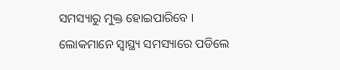ସମସ୍ୟାରୁ ମୁକ୍ତ ହୋଇପାରିବେ । ଲୋକମାନେ ସ୍ୱାସ୍ଥ୍ୟ ସମସ୍ୟାରେ ପଡିଲେ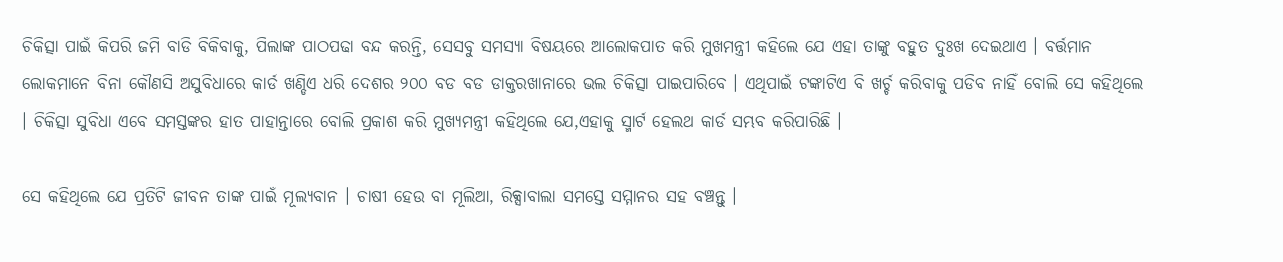ଚିକିତ୍ସା ପାଇଁ କିପରି ଜମି ବାଡି ବିକିବାକୁ, ପିଲାଙ୍କ ପାଠପଢା ବନ୍ଦ କରନ୍ତି, ସେସବୁ ସମସ୍ୟା ବିଷୟରେ ଆଲୋକପାତ କରି ମୁଖମନ୍ତ୍ରୀ କହିଲେ ଯେ ଏହା ତାଙ୍କୁ ବହୁତ ଦୁଃଖ ଦେଇଥାଏ । ବର୍ତ୍ତମାନ ଲୋକମାନେ ବିନା କୌଣସି ଅସୁବିଧାରେ କାର୍ଡ ଖଣ୍ଡିଏ ଧରି ଦେଶର ୨୦୦ ବଡ ବଡ ଡାକ୍ତରଖାନାରେ ଭଲ ଚିକିତ୍ସା ପାଇପାରିବେ । ଏଥିପାଇଁ ଟଙ୍କାଟିଏ ବି ଖର୍ଚ୍ଚ କରିବାକୁ ପଡିବ ନାହିଁ ବୋଲି ସେ କହିଥିଲେ । ଚିକିତ୍ସା ସୁବିଧା ଏବେ ସମସ୍ତଙ୍କର ହାତ ପାହାନ୍ତାରେ ବୋଲି ପ୍ରକାଶ କରି ମୁଖ୍ୟମନ୍ତ୍ରୀ କହିଥିଲେ ଯେ,ଏହାକୁ ସ୍ମାର୍ଟ ହେଲଥ କାର୍ଡ ସମ୍ଭବ କରିପାରିଛି ।

ସେ କହିଥିଲେ ଯେ ପ୍ରତିଟି ଜୀବନ ତାଙ୍କ ପାଇଁ ମୂଲ୍ୟବାନ । ଚାଷୀ ହେଉ ବା ମୂଲିଆ, ରିକ୍ସାବାଲା ସମସ୍ତେ ସମ୍ମାନର ସହ ବଞ୍ଚନ୍ତୁ ।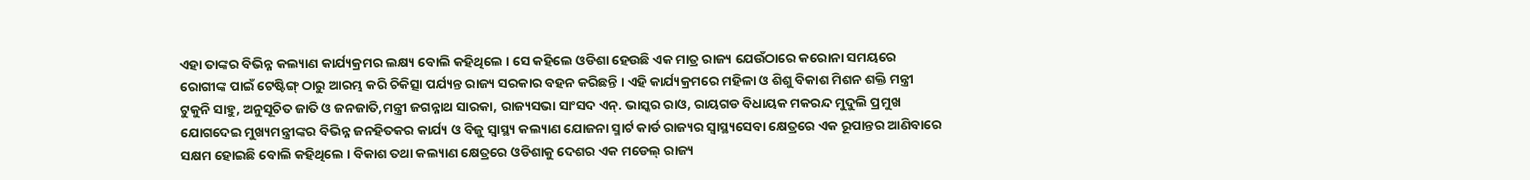ଏହା ତାଙ୍କର ବିଭିନ୍ନ କଲ୍ୟାଣ କାର୍ଯ୍ୟକ୍ରମର ଲକ୍ଷ୍ୟ ବୋଲି କହିଥିଲେ । ସେ କହିଲେ ଓଡିଶା ହେଉଛି ଏକ ମାତ୍ର ରାଜ୍ୟ ଯେଉଁଠାରେ କରୋନା ସମୟରେ ରୋଗୀଙ୍କ ପାଇଁ ଟେଷ୍ଟିଙ୍ଗ୍ ଠାରୁ ଆରମ୍ଭ କରି ଚିକିତ୍ସା ପର୍ଯ୍ୟନ୍ତ ରାଜ୍ୟ ସରକାର ବହନ କରିଛନ୍ତି । ଏହି କାର୍ଯ୍ୟକ୍ରମରେ ମହିଳା ଓ ଶିଶୁ ବିକାଶ ମିଶନ ଶକ୍ତି ମନ୍ତ୍ରୀ ଟୁକୁନି ସାହୁ, ଅନୁସୂଚିତ ଜାତି ଓ ଜନଜାତି,ମନ୍ତ୍ରୀ ଜଗନ୍ନାଥ ସାରକା, ରାଜ୍ୟସଭା ସାଂସଦ ଏନ୍. ଭାସ୍କର ରାଓ, ରାୟଗଡ ବିଧାୟକ ମକରନ୍ଦ ମୁଦୁଲି ପ୍ରମୁଖ ଯୋଗଦେଇ ମୁଖ୍ୟମନ୍ତ୍ରୀଙ୍କର ବିଭିନ୍ନ ଜନହିତକର କାର୍ଯ୍ୟ ଓ ବିଜୁ ସ୍ୱାସ୍ଥ୍ୟ କଲ୍ୟାଣ ଯୋଜନା ସ୍ମାର୍ଟ କାର୍ଡ ରାଜ୍ୟର ସ୍ୱାସ୍ଥ୍ୟସେବା କ୍ଷେତ୍ରରେ ଏକ ରୂପାନ୍ତର ଆଣିବାରେ ସକ୍ଷମ ହୋଇଛି ବୋଲି କହିଥିଲେ । ବିକାଶ ତଥା କଲ୍ୟାଣ କ୍ଷେତ୍ରରେ ଓଡିଶାକୁ ଦେଶର ଏକ ମଡେଲ୍ ରାଜ୍ୟ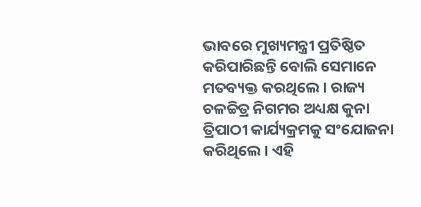ଭାବରେ ମୁଖ୍ୟମନ୍ତ୍ରୀ ପ୍ରତିଷ୍ଠିତ କରିପାରିଛନ୍ତି ବୋଲି ସେମାନେ ମତବ୍ୟକ୍ତ କରଥିଲେ । ରାଜ୍ୟ ଚଳଚ୍ଚିତ୍ର ନିଗମର ଅଧ୍ୟକ୍ଷ କୁନା ତ୍ରିପାଠୀ କାର୍ଯ୍ୟକ୍ରମକୁ ସଂଯୋଜନା କରିଥିଲେ । ଏହି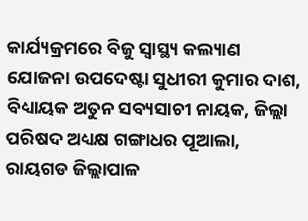କାର୍ଯ୍ୟକ୍ରମରେ ବିଜୁ ସ୍ୱାସ୍ଥ୍ୟ କଲ୍ୟାଣ ଯୋଜନା ଉପଦେଷ୍ଟା ସୁଧୀରୀ କୁମାର ଦାଶ, ବିଧ୍ୟାୟକ ଅତୁନ ସବ୍ୟସାଚୀ ନାୟକ, ଜିଲ୍ଲା ପରିଷଦ ଅଧ୍ୟକ୍ଷ ଗଙ୍ଗାଧର ପୂଆଲା, ରାୟଗଡ ଜିଲ୍ଲାପାଳ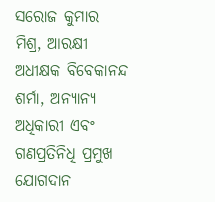ସରୋଜ କୁମାର ମିଶ୍ର, ଆରକ୍ଷୀ ଅଧୀକ୍ଷକ ବିବେକାନନ୍ଦ ଶର୍ମା, ଅନ୍ୟାନ୍ୟ ଅଧିକାରୀ ଏବଂ ଗଣପ୍ରତିନିଧି ପ୍ରମୁଖ ଯୋଗଦାନ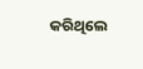କରିଥିଲେ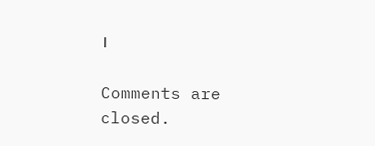।

Comments are closed.